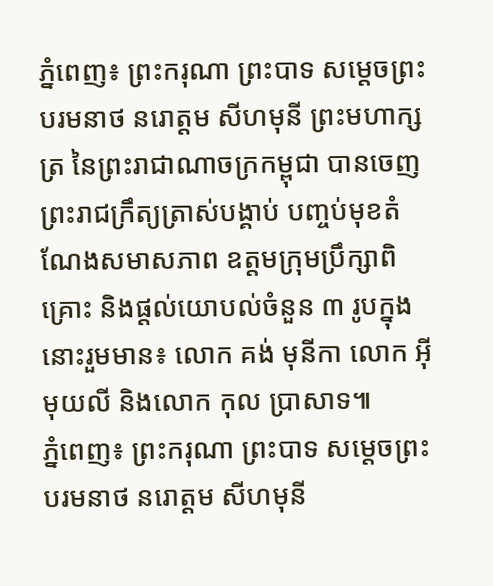ភ្នំពេញ៖ ព្រះករុណា ព្រះបាទ សម្ដេចព្រះបរមនាថ នរោត្ដម សីហមុនី ព្រះមហាក្សត្រ នៃព្រះរាជាណាចក្រកម្ពុជា បានចេញព្រះរាជក្រឹត្យត្រាស់បង្គាប់ បញ្ចប់មុខតំណែងសមាសភាព ឧត្ដមក្រុមប្រឹក្សាពិគ្រោះ និងផ្ដល់យោបល់ចំនួន ៣ រូបក្នុងនោះរួមមាន៖ លោក គង់ មុនីកា លោក អ៊ីមុយលី និងលោក កុល ប្រាសាទ៕
ភ្នំពេញ៖ ព្រះករុណា ព្រះបាទ សម្តេចព្រះបរមនាថ នរោត្តម សីហមុនី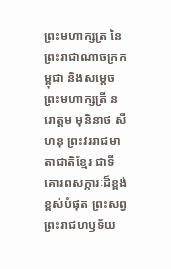ព្រះមហាក្សត្រ នៃព្រះរាជាណាចក្រកម្ពុជា និងសម្តេចព្រះមហាក្សត្រី នរោត្តម មុនិនាថ សីហនុ ព្រះវររាជមាតាជាតិខ្មែរ ជាទីគោរពសក្ការៈដ៏ខ្ពង់ខ្ពស់បំផុត ព្រះសព្វព្រះរាជហឫទ័យ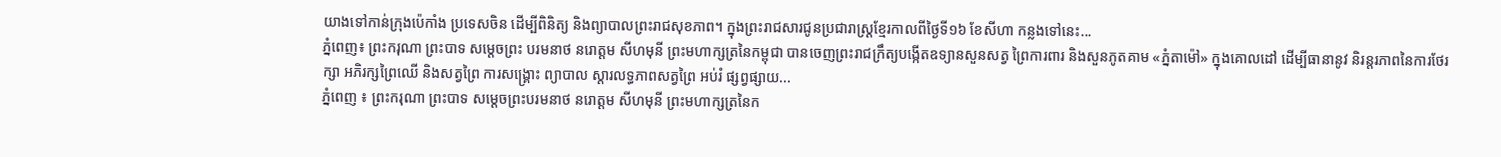យាងទៅកាន់ក្រុងប៉េកាំង ប្រទេសចិន ដើម្បីពិនិត្យ និងព្យាបាលព្រះរាជសុខភាព។ ក្នុងព្រះរាជសារជូនប្រជារាស្ត្រខ្មែរកាលពីថ្ងៃទី១៦ ខែសីហា កន្លងទៅនេះ...
ភ្នំពេញ៖ ព្រះករុណា ព្រះបាទ សម្តេចព្រះ បរមនាថ នរោត្តម សីហមុនី ព្រះមហាក្សត្រនៃកម្ពុជា បានចេញព្រះរាជក្រឹត្យបង្កើតឧទ្យានសួនសត្វ ព្រៃការពារ និងសួនភូតគាម «ភ្នំតាម៉ៅ» ក្នុងគោលដៅ ដើម្បីធានានូវ និរន្តរភាពនៃការថែរក្សា អភិរក្សព្រៃឈើ និងសត្វព្រៃ ការសង្គ្រោះ ព្យាបាល ស្តារលទ្ធភាពសត្វព្រៃ អប់រំ ផ្សព្វផ្សាយ...
ភ្នំពេញ ៖ ព្រះករុណា ព្រះបាទ សម្តេចព្រះបរមនាថ នរោត្តម សីហមុនី ព្រះមហាក្សត្រនៃក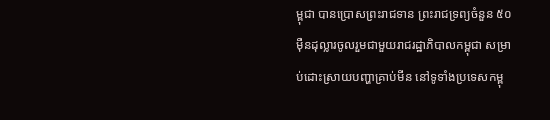ម្ពុជា បានប្រោសព្រះរាជទាន ព្រះរាជទ្រព្យចំនួន ៥០ម៉ឺនដុល្លារចូលរួមជាមួយរាជរដ្ឋាភិបាលកម្ពុជា សម្រាប់ដោះស្រាយបញ្ហាគ្រាប់មីន នៅទូទាំងប្រទេសកម្ពុ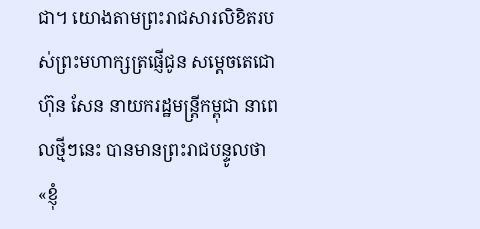ជា។ យោងតាមព្រះរាជសារលិខិតរបស់ព្រះមហាក្សត្រផ្ញើជូន សម្តេចតេជោ ហ៊ុន សែន នាយករដ្ឋមន្ត្រីកម្ពុជា នាពេលថ្មីៗនេះ បានមានព្រះរាជបន្ទូលថា «ខ្ញុំ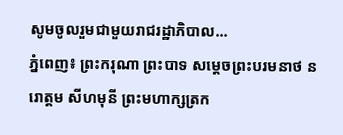សូមចូលរួមជាមួយរាជរដ្ឋាភិបាល...
ភ្នំពេញ៖ ព្រះករុណា ព្រះបាទ សម្តេចព្រះបរមនាថ នរោត្តម សីហមុនី ព្រះមហាក្សត្រក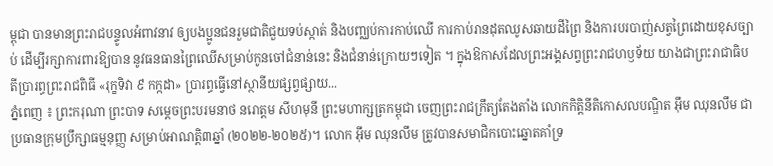ម្ពុជា បានមានព្រះរាជបន្ទូលអំពាវនាវ ឲ្យបងប្អូនជនរួមជាតិជួយទប់ស្កាត់ និងបញ្ឈប់ការកាប់ឈើ ការកាប់រានដុតឈូសឆាយដីព្រៃ និងការបរបាញ់សត្វព្រៃដោយខុសច្បាប់ ដើម្បីរក្សាការពារឱ្យបាន នូវធនធានព្រៃឈើសម្រាប់កូនចៅជំនាន់នេះ និងជំនាន់ក្រោយៗទៀត ។ ក្នុងឱកាសដែលព្រះអង្គសព្វព្រះរាជហឫទ័យ យាងជាព្រះរាជាធិបតីប្រារព្ធព្រះរាជពិធី «រុក្ខទិវា ៩ កក្កដា» ប្រារព្ធធ្វើនៅស្ថានីយផ្សព្វផ្សាយ...
ភ្នំពេញ ៖ ព្រះករុណា ព្រះបាទ សម្តេចព្រះបរមនាថ នរោត្តម សីហមុនី ព្រះមហាក្សត្រកម្ពុជា ចេញព្រះរាជក្រឹត្យតែងតាំង លោកកិត្តិនីតិកោសលបណ្ឌិត អ៊ឹម ឈុនលឹម ជាប្រធានក្រុមប្រឹក្សាធម្មនុញ្ញ សម្រាប់អាណត្តិ៣ឆ្នាំ (២០២២-២០២៥)។ លោក អ៊ឹម ឈុនលឹម ត្រូវបានសមាជិកបោះឆ្នោតគាំទ្រ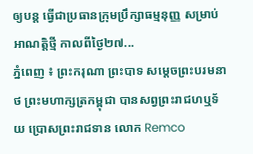ឲ្យបន្ត ធ្វើជាប្រធានក្រុមប្រឹក្សាធម្មនុញ្ញ សម្រាប់អាណត្តិថ្មី កាលពីថ្ងៃ២៧...
ភ្នំពេញ ៖ ព្រះករុណា ព្រះបាទ សម្តេចព្រះបរមនាថ ព្រះមហាក្សត្រកម្ពុជា បានសព្វព្រះរាជហឬទ័យ ប្រោសព្រះរាជទាន លោក Remco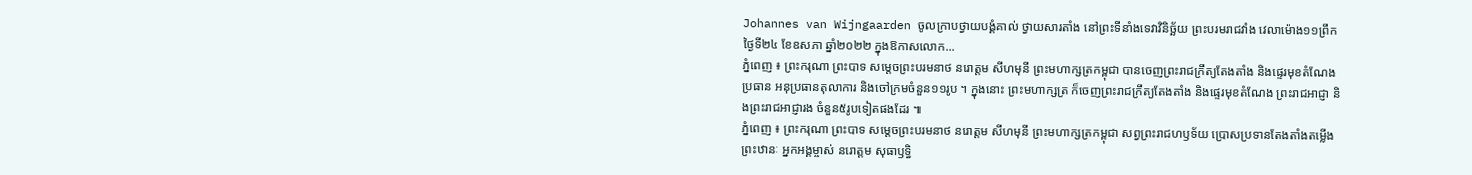Johannes van Wijngaarden ចូលក្រាបថ្វាយបង្គំគាល់ ថ្វាយសារតាំង នៅព្រះទីនាំងទេវាវិនិច្ឆ័យ ព្រះបរមរាជវាំង វេលាម៉ោង១១ព្រឹក ថ្ងៃទី២៤ ខែឧសភា ឆ្នាំ២០២២ ក្នុងឱកាសលោក...
ភ្នំពេញ ៖ ព្រះករុណា ព្រះបាទ សម្តេចព្រះបរមនាថ នរោត្តម សីហមុនី ព្រះមហាក្សត្រកម្ពុជា បានចេញព្រះរាជក្រឹត្យតែងតាំង និងផ្ទេរមុខតំណែង ប្រធាន អនុប្រធានតុលាការ និងចៅក្រមចំនួន១១រូប ។ ក្នុងនោះ ព្រះមហាក្សត្រ ក៏ចេញព្រះរាជក្រឹត្យតែងតាំង និងផ្ទេរមុខតំណែង ព្រះរាជអាជ្ញា និងព្រះរាជអាជ្ញារង ចំនួន៥រូបទៀតផងដែរ ៕
ភ្នំពេញ ៖ ព្រះករុណា ព្រះបាទ សម្តេចព្រះបរមនាថ នរោត្តម សីហមុនី ព្រះមហាក្សត្រកម្ពុជា សព្វព្រះរាជហឫទ័យ ប្រោសប្រទានតែងតាំងតម្លើងព្រះឋានៈ អ្នកអង្គម្ចាស់ នរោត្ដម សុធាឫទ្ធិ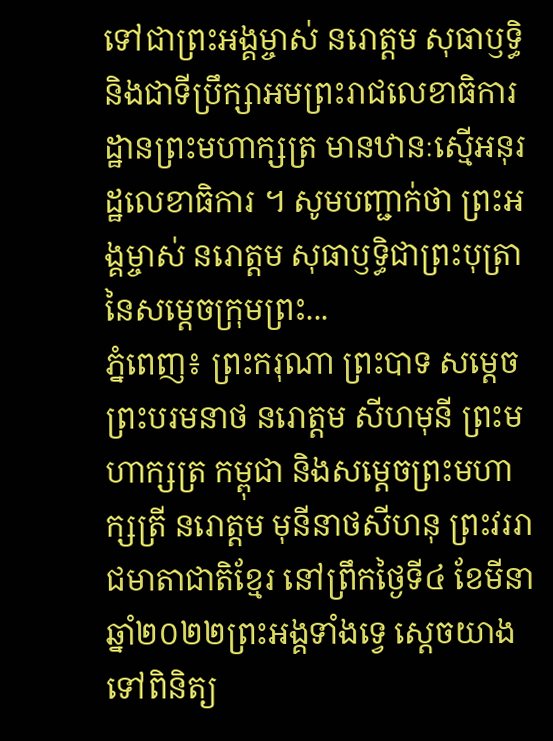ទៅជាព្រះអង្គម្ចាស់ នរោត្ដម សុធាឫទ្ធិ និងជាទីប្រឹក្សាអមព្រះរាជលេខាធិការដ្ឋានព្រះមហាក្សត្រ មានឋានៈស្មើអនុរដ្ឋលេខាធិការ ។ សូមបញ្ជាក់ថា ព្រះអង្គម្ចាស់ នរោត្ដម សុធាឫទ្ធិជាព្រះបុត្រានៃសម្តេចក្រុមព្រះ...
ភ្នំពេញ៖ ព្រះករុណា ព្រះបាទ សម្ដេចព្រះបរមនាថ នរោត្តម សីហមុនី ព្រះមហាក្សត្រ កម្ពុជា និងសម្តេចព្រះមហាក្សត្រី នរោត្តម មុនីនាថសីហនុ ព្រះវររាជមាតាជាតិខ្មែរ នៅព្រឹកថ្ងៃទី៤ ខែមីនា ឆ្នាំ២០២២ព្រះអង្គទាំងទ្វេ ស្តេចយាងទៅពិនិត្យ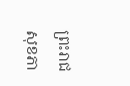ព្រះរាជសុខភា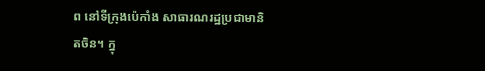ព នៅទីក្រុងប៉េកាំង សាធារណរដ្ឋប្រជាមានិតចិន។ ក្នុ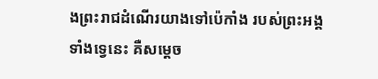ងព្រះរាជដំណើរយាងទៅប៉េកាំង របស់ព្រះអង្គទាំងទ្វេនេះ គឺសម្ដេច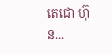តេជោ ហ៊ុន...